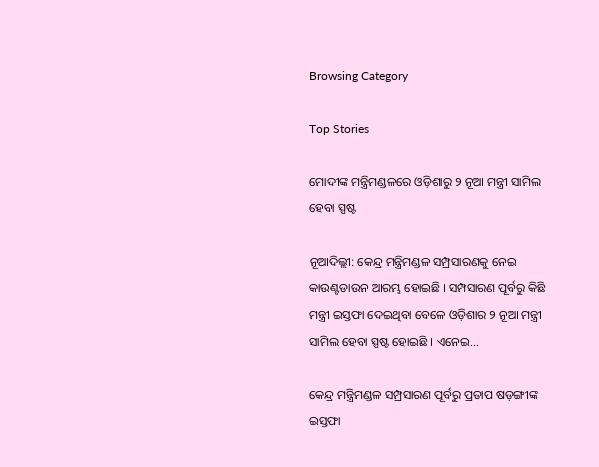Browsing Category

Top Stories

ମୋଦୀଙ୍କ ମନ୍ତ୍ରିମଣ୍ଡଳରେ ଓଡ଼ିଶାରୁ ୨ ନୂଆ ମନ୍ତ୍ରୀ ସାମିଲ ହେବା ସ୍ପଷ୍ଟ

ନୂଆଦିଲ୍ଲୀ: କେନ୍ଦ୍ର ମନ୍ତ୍ରିମଣ୍ଡଳ ସମ୍ପ୍ରସାରଣକୁ ନେଇ କାଉଣ୍ଟଡାଉନ ଆରମ୍ଭ ହୋଇଛି । ସମ୍ପସାରଣ ପୂର୍ବରୁ କିଛି ମନ୍ତ୍ରୀ ଇସ୍ତଫା ଦେଇଥିବା ବେଳେ ଓଡ଼ିଶାର ୨ ନୂଆ ମନ୍ତ୍ରୀ ସାମିଲ ହେବା ସ୍ପଷ୍ଟ ହୋଇଛି । ଏନେଇ…

କେନ୍ଦ୍ର ମନ୍ତ୍ରିମଣ୍ଡଳ ସମ୍ପ୍ରସାରଣ ପୂର୍ବରୁ ପ୍ରତାପ ଷଡ଼ଙ୍ଗୀଙ୍କ ଇସ୍ତଫା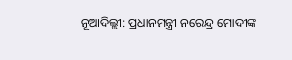ନୂଆଦିଲ୍ଲୀ: ପ୍ରଧାନମନ୍ତ୍ରୀ ନରେନ୍ଦ୍ର ମୋଦୀଙ୍କ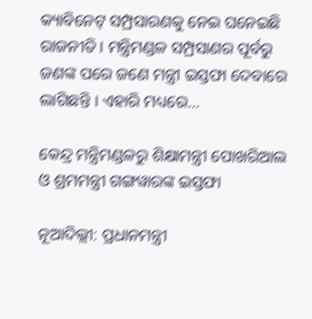କ୍ୟାବିନେଟ୍ ସମ୍ପ୍ରସାରଣକୁ ନେଇ ଘନେଇଛି ରାଜନୀତି । ମନ୍ତ୍ରିମଣ୍ଡଳ ସମ୍ପ୍ରସାଣର ପୂର୍ବରୁ ଜଣଙ୍କ ପରେ ଜଣେ ମନ୍ତ୍ରୀ ଇସ୍ତଫା ଦେବାରେ ଲାଗିଛନ୍ତି । ଏହାରି ମଧ୍ୟରେ…

କେନ୍ଦ୍ର ମନ୍ତ୍ରିମଣ୍ଡଳରୁ ଶିକ୍ଷାମନ୍ତ୍ରୀ ପୋଖରିଆଲ ଓ ଶ୍ରମମନ୍ତ୍ରୀ ଗଙ୍ଗୱାରଙ୍କ ଇସ୍ତଫା

ନୂଆଦିଲ୍ଲୀ: ପ୍ରଧାନମନ୍ତ୍ରୀ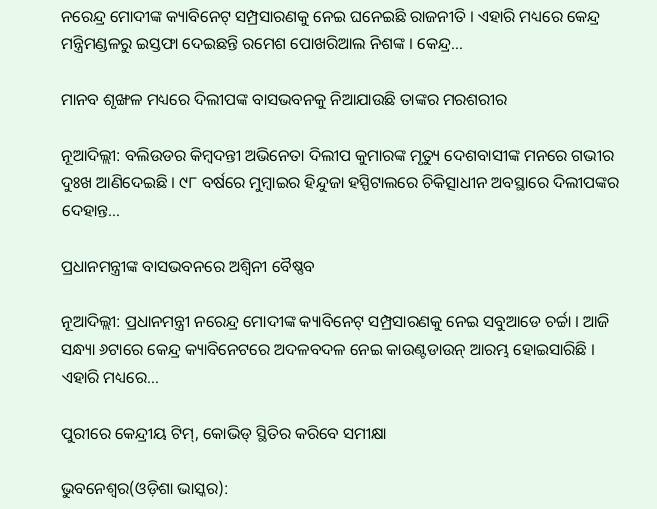ନରେନ୍ଦ୍ର ମୋଦୀଙ୍କ କ୍ୟାବିନେଟ୍ ସମ୍ପ୍ରସାରଣକୁ ନେଇ ଘନେଇଛି ରାଜନୀତି । ଏହାରି ମଧ୍ୟରେ କେନ୍ଦ୍ର ମନ୍ତ୍ରିମଣ୍ଡଳରୁ ଇସ୍ତଫା ଦେଇଛନ୍ତି ରମେଶ ପୋଖରିଆଲ ନିଶଙ୍କ । କେନ୍ଦ୍ର…

ମାନବ ଶୃଙ୍ଖଳ ମଧ୍ୟରେ ଦିଲୀପଙ୍କ ବାସଭବନକୁ ନିଆଯାଉଛି ତାଙ୍କର ମରଶରୀର

ନୂଆଦିଲ୍ଲୀ: ବଲିଉଡର କିମ୍ବଦନ୍ତୀ ଅଭିନେତା ଦିଲୀପ କୁମାରଙ୍କ ମୃତ୍ୟୁ ଦେଶବାସୀଙ୍କ ମନରେ ଗଭୀର ଦୁଃଖ ଆଣିଦେଇଛି । ୯୮ ବର୍ଷରେ ମୁମ୍ବାଇର ହିନ୍ଦୁଜା ହସ୍ପିଟାଲରେ ଚିକିତ୍ସାଧୀନ ଅବସ୍ଥାରେ ଦିଲୀପଙ୍କର ଦେହାନ୍ତ…

ପ୍ରଧାନମନ୍ତ୍ରୀଙ୍କ ବାସଭବନରେ ଅଶ୍ୱିନୀ ବୈଷ୍ଣବ

ନୂଆଦିଲ୍ଲୀ: ପ୍ରଧାନମନ୍ତ୍ରୀ ନରେନ୍ଦ୍ର ମୋଦୀଙ୍କ କ୍ୟାବିନେଟ୍ ସମ୍ପ୍ରସାରଣକୁ ନେଇ ସବୁଆଡେ ଚର୍ଚ୍ଚା । ଆଜି ସନ୍ଧ୍ୟା ୬ଟାରେ କେନ୍ଦ୍ର କ୍ୟାବିନେଟରେ ଅଦଳବଦଳ ନେଇ କାଉଣ୍ଟଡାଉନ୍ ଆରମ୍ଭ ହୋଇସାରିଛି । ଏହାରି ମଧ୍ୟରେ…

ପୁରୀରେ କେନ୍ଦ୍ରୀୟ ଟିମ୍, କୋଭିଡ୍ ସ୍ଥିତିର କରିବେ ସମୀକ୍ଷା

ଭୁବନେଶ୍ୱର(ଓଡ଼ିଶା ଭାସ୍କର):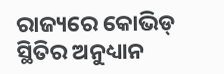ରାଜ୍ୟରେ କୋଭିଡ୍ ସ୍ଥିତିର ଅନୁଧ୍ୟାନ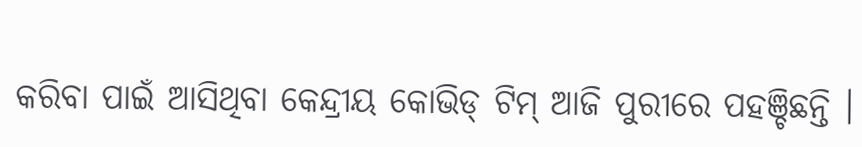କରିବା ପାଇଁ ଆସିଥିବା କେନ୍ଦ୍ରୀୟ କୋଭିଡ୍ ଟିମ୍ ଆଜି ପୁରୀରେ ପହଞ୍ଚିଛନ୍ତି ।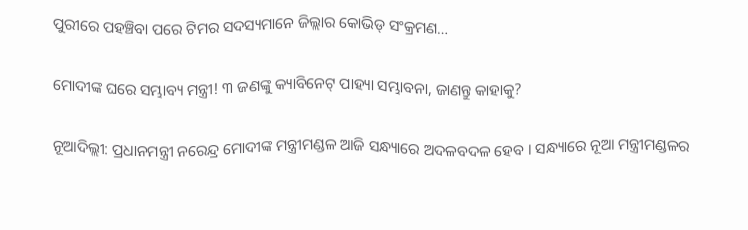ପୁରୀରେ ପହଞ୍ଚିବା ପରେ ଟିମର ସଦସ୍ୟମାନେ ଜିଲ୍ଲାର କୋଭିଡ୍ ସଂକ୍ରମଣ…

ମୋଦୀଙ୍କ ଘରେ ସମ୍ଭାବ୍ୟ ମନ୍ତ୍ରୀ! ୩ ଜଣଙ୍କୁ କ୍ୟାବିନେଟ୍ ପାହ୍ୟା ସମ୍ଭାବନା, ଜାଣନ୍ତୁ କାହାକୁ?

ନୂଆଦିଲ୍ଲୀ: ପ୍ରଧାନମନ୍ତ୍ରୀ ନରେନ୍ଦ୍ର ମୋଦୀଙ୍କ ମନ୍ତ୍ରୀମଣ୍ଡଳ ଆଜି ସନ୍ଧ୍ୟାରେ ଅଦଳବଦଳ ହେବ । ସନ୍ଧ୍ୟାରେ ନୂଆ ମନ୍ତ୍ରୀମଣ୍ଡଳର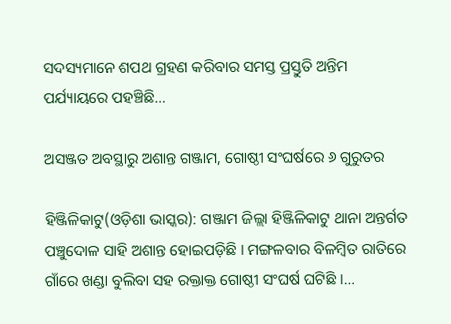ସଦସ୍ୟମାନେ ଶପଥ ଗ୍ରହଣ କରିବାର ସମସ୍ତ ପ୍ରସ୍ତୁତି ଅନ୍ତିମ ପର୍ଯ୍ୟାୟରେ ପହଞ୍ଚିଛି…

ଅସଞ୍ଜତ ଅବସ୍ଥାରୁ ଅଶାନ୍ତ ଗଞ୍ଜାମ, ଗୋଷ୍ଠୀ ସଂଘର୍ଷରେ ୬ ଗୁରୁତର

ହିଞ୍ଜିଳିକାଟୁ(ଓଡ଼ିଶା ଭାସ୍କର): ଗଞ୍ଜାମ ଜିଲ୍ଲା ହିଞ୍ଜିଳିକାଟୁ ଥାନା ଅନ୍ତର୍ଗତ ପଞ୍ଚୁଦୋଳ ସାହି ଅଶାନ୍ତ ହୋଇପଡ଼ିଛି । ମଙ୍ଗଳବାର ବିଳମ୍ବିତ ରାତିରେ ଗାଁରେ ଖଣ୍ଡା ବୁଲିବା ସହ ରକ୍ତାକ୍ତ ଗୋଷ୍ଠୀ ସଂଘର୍ଷ ଘଟିଛି ।…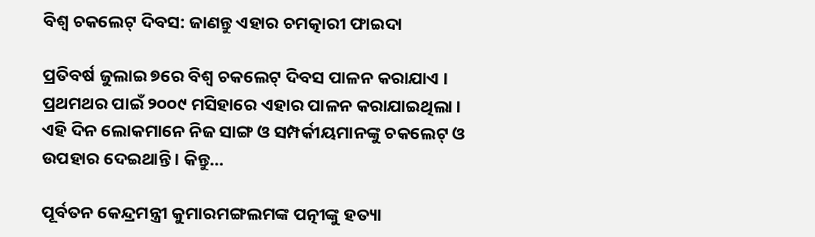ବିଶ୍ୱ ଚକଲେଟ୍ ଦିବସ: ଜାଣନ୍ତୁ ଏହାର ଚମତ୍କାରୀ ଫାଇଦା

ପ୍ରତିବର୍ଷ ଜୁଲାଇ ୭ରେ ବିଶ୍ୱ ଚକଲେଟ୍ ଦିବସ ପାଳନ କରାଯାଏ । ପ୍ରଥମଥର ପାଇଁ ୨୦୦୯ ମସିହାରେ ଏହାର ପାଳନ କରାଯାଇଥିଲା । ଏହି ଦିନ ଲୋକମାନେ ନିଜ ସାଙ୍ଗ ଓ ସମ୍ପର୍କୀୟମାନଙ୍କୁ ଚକଲେଟ୍ ଓ ଉପହାର ଦେଇଥାନ୍ତି । କିନ୍ତୁ…

ପୂର୍ବତନ କେନ୍ଦ୍ରମନ୍ତ୍ରୀ କୁମାରମଙ୍ଗଲମଙ୍କ ପତ୍ନୀଙ୍କୁ ହତ୍ୟା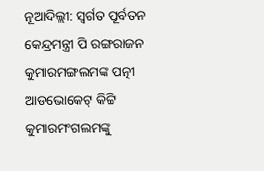ନୂଆଦିଲ୍ଲୀ: ସ୍ୱର୍ଗତ ପୂର୍ବତନ କେନ୍ଦ୍ରମନ୍ତ୍ରୀ ପି ରଙ୍ଗରାଜନ କୁମାରମଙ୍ଗଲମଙ୍କ ପତ୍ନୀ ଆଡଭୋକେଟ୍ କିଟ୍ଟି କୁମାରମଂଗଲମଙ୍କୁ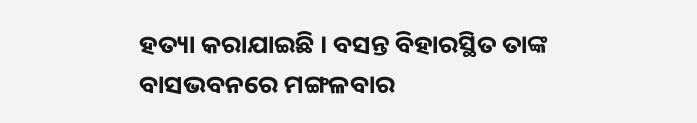ହତ୍ୟା କରାଯାଇଛି । ବସନ୍ତ ବିହାରସ୍ଥିତ ତାଙ୍କ ବାସଭବନରେ ମଙ୍ଗଳବାର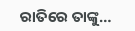ରାତିରେ ତାଙ୍କୁ…